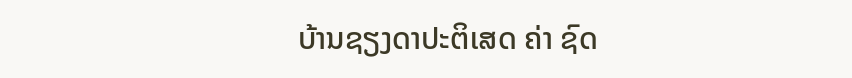ບ້ານຊຽງດາປະຕິເສດ ຄ່າ ຊົດ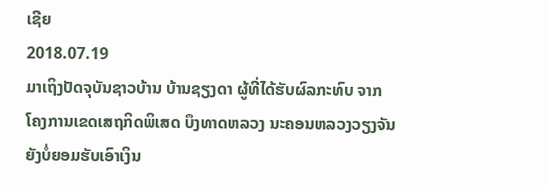ເຊີຍ
2018.07.19
ມາເຖິງປັດຈຸບັນຊາວບ້ານ ບ້ານຊຽງດາ ຜູ້ທີ່ໄດ້ຮັບຜົລກະທົບ ຈາກໂຄງການເຂດເສຖກິດພິເສດ ບຶງທາດຫລວງ ນະຄອນຫລວງວຽງຈັນ ຍັງບໍ່ຍອມຮັບເອົາເງິນ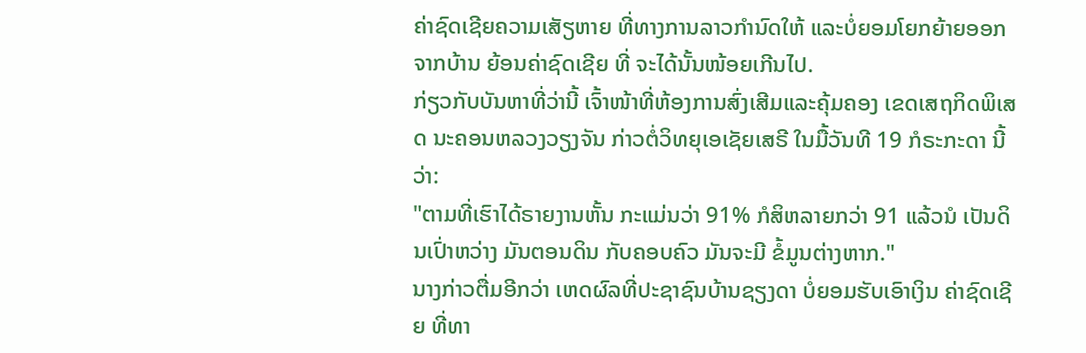ຄ່າຊົດເຊີຍຄວາມເສັຽຫາຍ ທີ່ທາງການລາວກໍານົດໃຫ້ ແລະບໍ່ຍອມໂຍກຍ້າຍອອກຈາກບ້ານ ຍ້ອນຄ່າຊົດເຊີຍ ທີ່ ຈະໄດ້ນັ້ນໜ້ອຍເກີນໄປ.
ກ່ຽວກັບບັນຫາທີ່ວ່ານີ້ ເຈົ້າໜ້າທີ່ຫ້ອງການສົ່ງເສີມແລະຄຸ້ມຄອງ ເຂດເສຖກິດພິເສດ ນະຄອນຫລວງວຽງຈັນ ກ່າວຕໍ່ວິທຍຸເອເຊັຍເສຣີ ໃນມື້ວັນທີ 19 ກໍຣະກະດາ ນີ້ວ່າ:
"ຕາມທີ່ເຮົາໄດ້ຣາຍງານຫັ້ນ ກະແມ່ນວ່າ 91% ກໍສິຫລາຍກວ່າ 91 ແລ້ວນໍ ເປັນດິນເປົ່າຫວ່າງ ມັນຕອນດິນ ກັບຄອບຄົວ ມັນຈະມີ ຂໍ້ມູນຕ່າງຫາກ."
ນາງກ່າວຕື່ມອີກວ່າ ເຫດຜົລທີ່ປະຊາຊົນບ້ານຊຽງດາ ບໍ່ຍອມຮັບເອົາເງິນ ຄ່າຊົດເຊີຍ ທີ່ທາ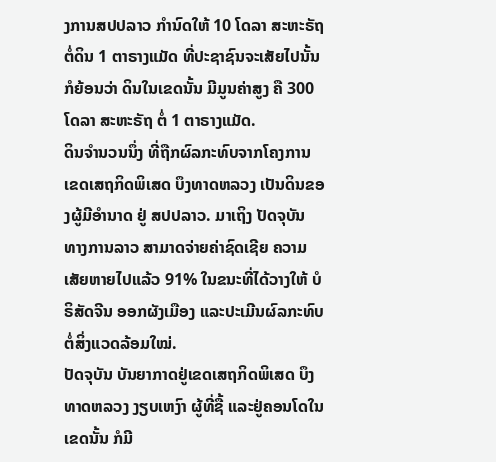ງການສປປລາວ ກໍານົດໃຫ້ 10 ໂດລາ ສະຫະຣັຖ ຕໍ່ດິນ 1 ຕາຣາງແມັດ ທີ່ປະຊາຊົນຈະເສັຍໄປນັ້ນ ກໍຍ້ອນວ່າ ດິນໃນເຂດນັ້ນ ມີມູນຄ່າສູງ ຄື 300 ໂດລາ ສະຫະຣັຖ ຕໍ່ 1 ຕາຣາງແມັດ.
ດິນຈໍານວນນຶ່ງ ທີ່ຖືກຜົລກະທົບຈາກໂຄງການ ເຂດເສຖກິດພິເສດ ບຶງທາດຫລວງ ເປັນດິນຂອງຜູ້ມີອໍານາດ ຢູ່ ສປປລາວ. ມາເຖິງ ປັດຈຸບັນ ທາງການລາວ ສາມາດຈ່າຍຄ່າຊົດເຊີຍ ຄວາມເສັຍຫາຍໄປແລ້ວ 91% ໃນຂນະທີ່ໄດ້ວາງໃຫ້ ບໍຣິສັດຈີນ ອອກຜັງເມືອງ ແລະປະເມີນຜົລກະທົບ ຕໍ່ສິ່ງແວດລ້ອມໃໝ່.
ປັດຈຸບັນ ບັນຍາກາດຢູ່ເຂດເສຖກິດພິເສດ ບຶງທາດຫລວງ ງຽບເຫງົາ ຜູ້ທີ່ຊື້ ແລະຢູ່ຄອນໂດໃນເຂດນັ້ນ ກໍມີ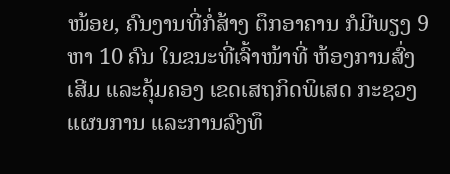ໜ້ອຍ, ຄົນງານທີ່ກໍ່ສ້າງ ຕຶກອາຄານ ກໍມີພຽງ 9 ຫາ 10 ຄົນ ໃນຂນະທີ່ເຈົ້າໜ້າທີ່ ຫ້ອງການສົ່ງເສີມ ແລະຄຸ້ມຄອງ ເຂດເສຖກິດພິເສດ ກະຊວງແຜນການ ແລະການລົງທຶ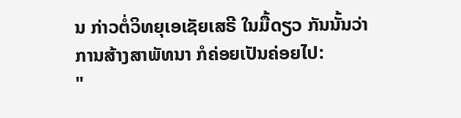ນ ກ່າວຕໍ່ວິທຍຸເອເຊັຍເສຣີ ໃນມື້ດຽວ ກັນນັ້ນວ່າ ການສ້າງສາພັທນາ ກໍຄ່ອຍເປັນຄ່ອຍໄປ:
"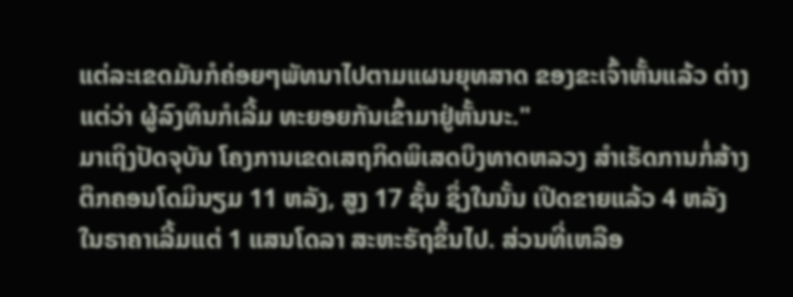ແຕ່ລະເຂດມັນກໍຄ່ອຍໆພັທນາໄປຕາມແຜນຍຸທສາດ ຂອງຂະເຈົ້າຫັ້ນແລ້ວ ຕ່າງແຕ່ວ່າ ຜູ້ລົງທຶນກໍເລີ້ມ ທະຍອຍກັນເຂົ້າມາຢູ່ຫັ້ນນະ."
ມາເຖິງປັດຈຸບັນ ໂຄງການເຂດເສຖກິດພິເສດບຶງທາດຫລວງ ສໍາເຣັດການກໍ່ສ້າງຕຶກຄອນໂດມິນຽມ 11 ຫລັງ, ສູງ 17 ຊັ້ນ ຊຶ່ງໃນນັ້ນ ເປີດຂາຍແລ້ວ 4 ຫລັງ ໃນຣາຄາເລີ້ມແຕ່ 1 ແສນໂດລາ ສະຫະຣັຖຂຶ້ນໄປ. ສ່ວນທີ່ເຫລືອ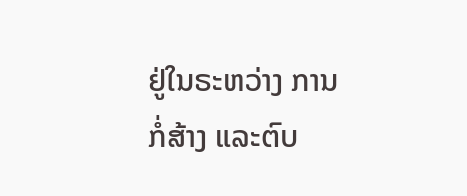ຢູ່ໃນຣະຫວ່າງ ການກໍ່ສ້າງ ແລະຕົບ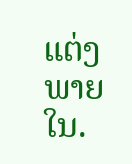ແຕ່ງ ພາຍໃນ.